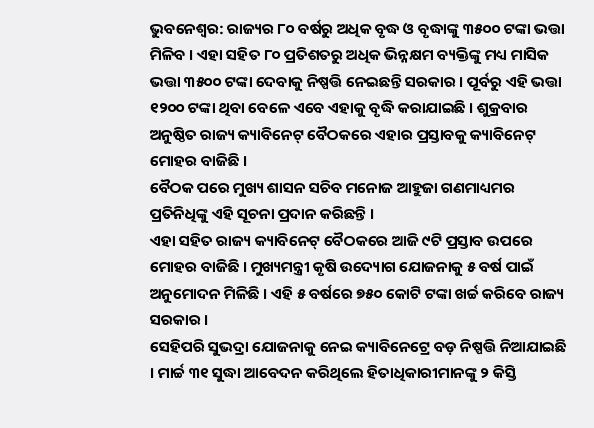ଭୁବନେଶ୍ୱର: ରାଜ୍ୟର ୮୦ ବର୍ଷରୁ ଅଧିକ ବୃଦ୍ଧ ଓ ବୃଦ୍ଧାଙ୍କୁ ୩୫୦୦ ଟଙ୍କା ଭତ୍ତା ମିଳିବ । ଏହା ସହିତ ୮୦ ପ୍ରତିଶତରୁ ଅଧିକ ଭିନ୍ନକ୍ଷମ ବ୍ୟକ୍ତିଙ୍କୁ ମଧ୍ୟ ମାସିକ ଭତ୍ତା ୩୫୦୦ ଟଙ୍କା ଦେବାକୁ ନିଷ୍ପତ୍ତି ନେଇଛନ୍ତି ସରକାର । ପୂର୍ବରୁ ଏହି ଭତ୍ତା ୧୨୦୦ ଟଙ୍କା ଥିବା ବେଳେ ଏବେ ଏହାକୁ ବୃଦ୍ଧି କରାଯାଇଛି । ଶୁକ୍ରବାର ଅନୁଷ୍ଠିତ ରାଜ୍ୟ କ୍ୟାବିନେଟ୍ ବୈଠକରେ ଏହାର ପ୍ରସ୍ତାବକୁ କ୍ୟାବିନେଟ୍ ମୋହର ବାଜିଛି ।
ବୈଠକ ପରେ ମୁଖ୍ୟ ଶାସନ ସଚିବ ମନୋଜ ଆହୁଜା ଗଣମାଧ୍ୟମର ପ୍ରତିନିଧିଙ୍କୁ ଏହି ସୂଚନା ପ୍ରଦାନ କରିଛନ୍ତି ।
ଏହା ସହିତ ରାଜ୍ୟ କ୍ୟାବିନେଟ୍ ବୈଠକରେ ଆଜି ୯ଟି ପ୍ରସ୍ତାବ ଉପରେ ମୋହର ବାଜିଛି । ମୁଖ୍ୟମନ୍ତ୍ରୀ କୃଷି ଉଦ୍ୟୋଗ ଯୋଜନାକୁ ୫ ବର୍ଷ ପାଇଁ ଅନୁମୋଦନ ମିଳିଛି । ଏହି ୫ ବର୍ଷରେ ୭୫୦ କୋଟି ଟଙ୍କା ଖର୍ଚ୍ଚ କରିବେ ରାଜ୍ୟ ସରକାର ।
ସେହିପରି ସୁଭଦ୍ରା ଯୋଜନାକୁ ନେଇ କ୍ୟାବିନେଟ୍ରେ ବଡ଼ ନିଷ୍ପତ୍ତି ନିଆଯାଇଛି । ମାର୍ଚ୍ଚ ୩୧ ସୁଦ୍ଧା ଆବେଦନ କରିଥିଲେ ହିତାଧିକାରୀମାନଙ୍କୁ ୨ କିସ୍ତି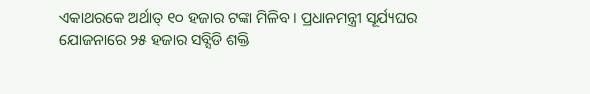ଏକାଥରକେ ଅର୍ଥାତ୍ ୧୦ ହଜାର ଟଙ୍କା ମିଳିବ । ପ୍ରଧାନମନ୍ତ୍ରୀ ସୂର୍ଯ୍ୟଘର ଯୋଜନାରେ ୨୫ ହଜାର ସବ୍ସିଡି ଶକ୍ତି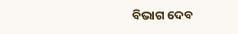ବିଭାଗ ଦେବ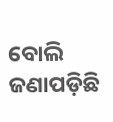ବୋଲି ଜଣାପଡ଼ିଛି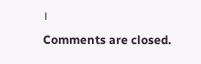।
Comments are closed.